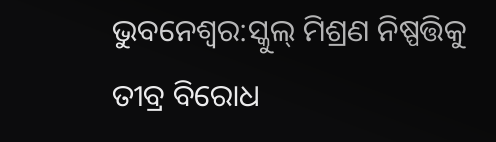ଭୁବନେଶ୍ବର:ସ୍କୁଲ୍ ମିଶ୍ରଣ ନିଷ୍ପତ୍ତିକୁ ତୀବ୍ର ବିରୋଧ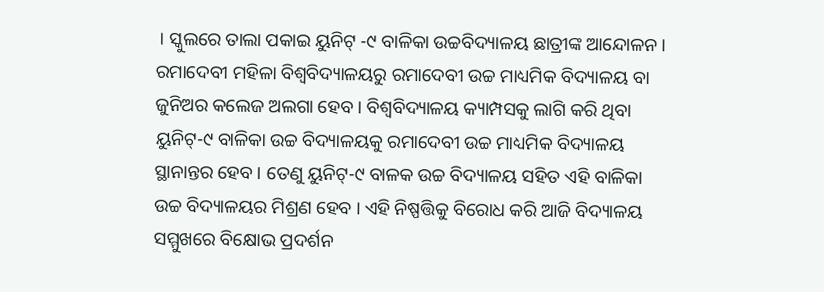। ସ୍କୁଲରେ ତାଲା ପକାଇ ୟୁନିଟ୍ -୯ ବାଳିକା ଉଚ୍ଚବିଦ୍ୟାଳୟ ଛାତ୍ରୀଙ୍କ ଆନ୍ଦୋଳନ । ରମାଦେବୀ ମହିଳା ବିଶ୍ବବିଦ୍ୟାଳୟରୁ ରମାଦେବୀ ଉଚ୍ଚ ମାଧ୍ୟମିକ ବିଦ୍ୟାଳୟ ବା ଜୁନିଅର କଲେଜ ଅଲଗା ହେବ । ବିଶ୍ବବିଦ୍ୟାଳୟ କ୍ୟାମ୍ପସକୁ ଲାଗି କରି ଥିବା ୟୁନିଟ୍-୯ ବାଳିକା ଉଚ୍ଚ ବିଦ୍ୟାଳୟକୁ ରମାଦେବୀ ଉଚ୍ଚ ମାଧ୍ୟମିକ ବିଦ୍ୟାଳୟ ସ୍ଥାନାନ୍ତର ହେବ । ତେଣୁ ୟୁନିଟ୍-୯ ବାଳକ ଉଚ୍ଚ ବିଦ୍ୟାଳୟ ସହିତ ଏହି ବାଳିକା ଉଚ୍ଚ ବିଦ୍ୟାଳୟର ମିଶ୍ରଣ ହେବ । ଏହି ନିଷ୍ପତ୍ତିକୁ ବିରୋଧ କରି ଆଜି ବିଦ୍ୟାଳୟ ସମ୍ମୁଖରେ ବିକ୍ଷୋଭ ପ୍ରଦର୍ଶନ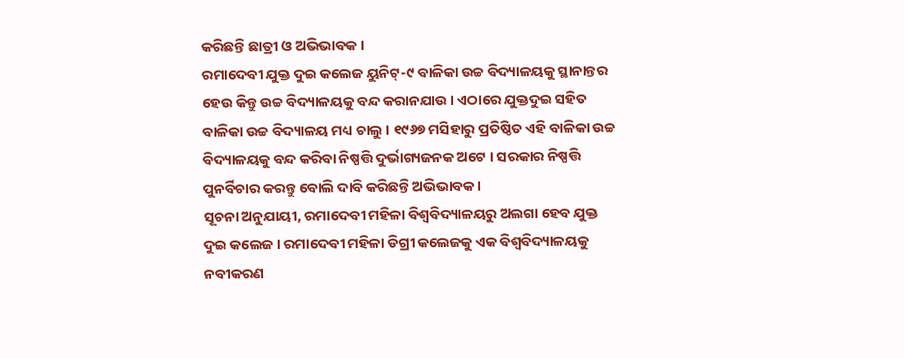କରିଛନ୍ତି ଛାତ୍ରୀ ଓ ଅଭିଭାବକ ।
ରମାଦେବୀ ଯୁକ୍ତ ଦୁଇ କଲେଜ ୟୁନିଟ୍-୯ ବାଳିକା ଉଚ୍ଚ ବିଦ୍ୟାଳୟକୁ ସ୍ଥାନାନ୍ତର ହେଉ କିନ୍ତୁ ଉଚ୍ଚ ବିଦ୍ୟାଳୟକୁ ବନ୍ଦ କରାନଯାଉ । ଏଠାରେ ଯୁକ୍ତଦୁଇ ସହିତ ବାଳିକା ଉଚ୍ଚ ବିଦ୍ୟାଳୟ ମଧ୍ୟ ଚାଲୁ । ୧୯୬୭ ମସିହାରୁ ପ୍ରତିଷ୍ଠିତ ଏହି ବାଳିକା ଉଚ୍ଚ ବିଦ୍ୟାଳୟକୁ ବନ୍ଦ କରିବା ନିଷ୍ପତ୍ତି ଦୁର୍ଭାଗ୍ୟଜନକ ଅଟେ । ସରକାର ନିଷ୍ପତ୍ତି ପୁନର୍ବିଚାର କରନ୍ତୁ ବୋଲି ଦାବି କରିଛନ୍ତି ଅଭିଭାବକ ।
ସୂଚନା ଅନୁଯାୟୀ, ରମାଦେବୀ ମହିଳା ବିଶ୍ଵବିଦ୍ୟାଳୟରୁ ଅଲଗା ହେବ ଯୁକ୍ତ ଦୁଇ କଲେଜ । ରମାଦେବୀ ମହିଳା ଡିଗ୍ରୀ କଲେଜକୁ ଏକ ବିଶ୍ୱବିଦ୍ୟାଳୟକୁ ନବୀକରଣ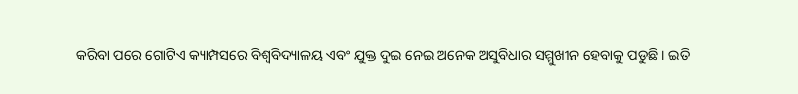କରିବା ପରେ ଗୋଟିଏ କ୍ୟାମ୍ପସରେ ବିଶ୍ୱବିଦ୍ୟାଳୟ ଏବଂ ଯୁକ୍ତ ଦୁଇ ନେଇ ଅନେକ ଅସୁବିଧାର ସମ୍ମୁଖୀନ ହେବାକୁ ପଡୁଛି । ଇତି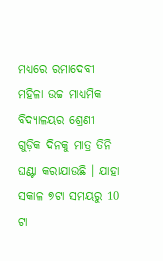ମଧ୍ୟରେ ରମାଦେବୀ ମହିଳା ଉଚ୍ଚ ମାଧ୍ୟମିକ ବିଦ୍ୟାଳୟର ଶ୍ରେଣୀ ଗୁଡ଼ିକ ଦିନକୁ ମାତ୍ର ତିନି ଘଣ୍ଟା କରାଯାଉଛି । ଯାହା ସକାଳ ୭ଟା ସମୟରୁ 10 ଟା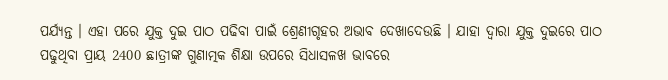ପର୍ଯ୍ୟନ୍ତ । ଏହା ପରେ ଯୁକ୍ତ ଦୁଇ ପାଠ ପଢିବା ପାଇଁ ଶ୍ରେଣୀଗୃହର ଅଭାବ ଦେଖାଦେଉଛି । ଯାହା ଦ୍ଵାରା ଯୁକ୍ତ ଦୁଇରେ ପାଠ ପଢୁଥିବା ପ୍ରାୟ 2400 ଛାତ୍ରୀଙ୍କ ଗୁଣାତ୍ମକ ଶିକ୍ଷା ଉପରେ ସିଧାସଳଖ ଭାବରେ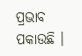ପ୍ରଭାବ ପକାଉଛି ।